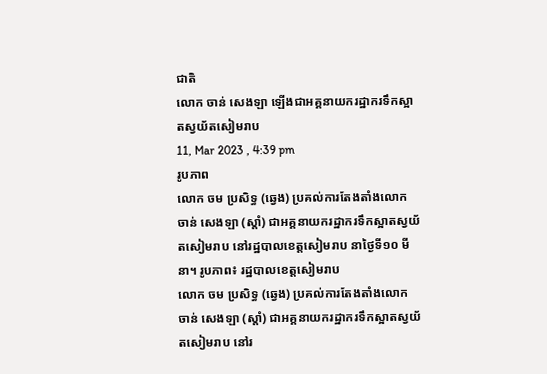ជាតិ
លោក ចាន់ សេងឡា ឡើងជាអគ្គនាយករដ្ឋាករទឹកស្អាតស្វយ័តសៀមរាប
11, Mar 2023 , 4:39 pm
រូបភាព
លោក ចម ប្រសិទ្ធ (ឆ្វេង) ប្រគល់ការតែងតាំងលោក ចាន់ សេងឡា (ស្ដាំ) ជាអគ្គនាយករដ្ឋាករទឹកស្អាតស្វយ័តសៀមរាប នៅរដ្ឋបាលខេត្តសៀមរាប នាថ្ងៃទី១០ មីនា។ រូបភាព៖ រដ្ឋបាលខេត្តសៀមរាប
លោក ចម ប្រសិទ្ធ (ឆ្វេង) ប្រគល់ការតែងតាំងលោក ចាន់ សេងឡា (ស្ដាំ) ជាអគ្គនាយករដ្ឋាករទឹកស្អាតស្វយ័តសៀមរាប នៅរ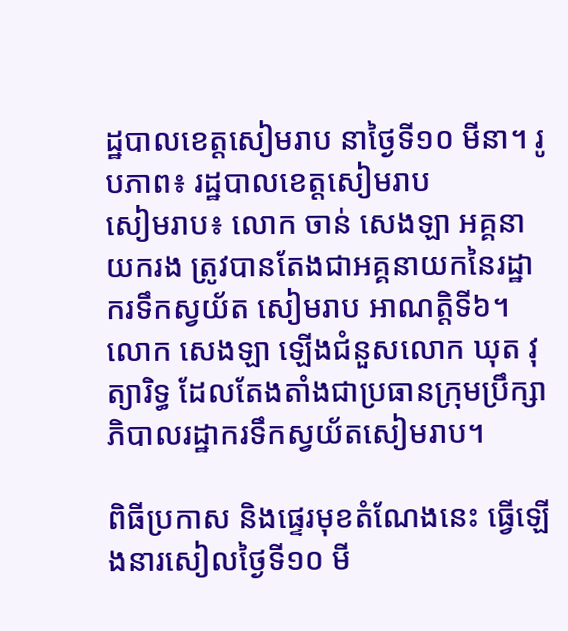ដ្ឋបាលខេត្តសៀមរាប នាថ្ងៃទី១០ មីនា។ រូបភាព៖ រដ្ឋបាលខេត្តសៀមរាប
សៀមរាប៖ លោក ចាន់ សេងឡា អគ្គនាយករង ត្រូវបានតែងជាអគ្គនាយកនៃរដ្ឋាករទឹកស្វយ័ត សៀមរាប អាណត្តិទី៦។ លោក សេងឡា ឡើងជំនួសលោក ឃុត វុត្យារិទ្ធ ដែលតែងតាំងជាប្រធានក្រុមប្រឹក្សាភិបាលរដ្ឋាករទឹកស្វយ័តសៀមរាប។

ពិធីប្រកាស និងផ្ទេរមុខតំណែងនេះ ធ្វើឡើងនារសៀលថ្ងៃទី១០ មី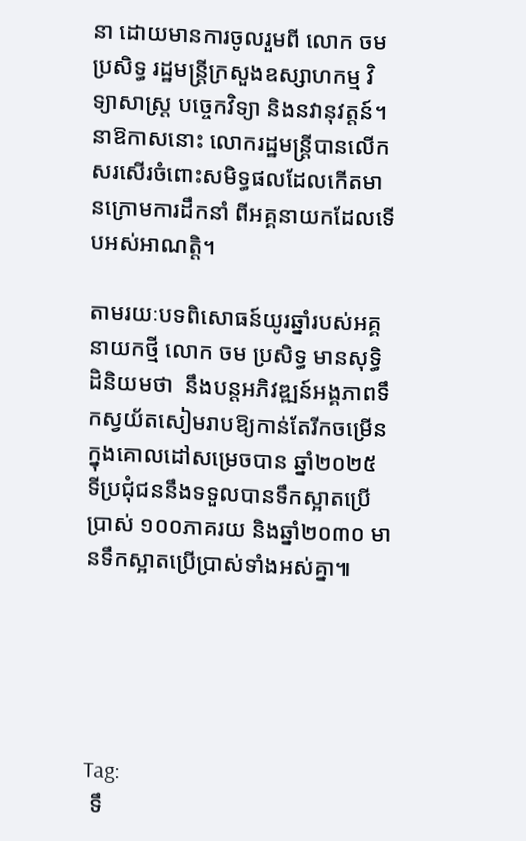នា ដោយមានការចូលរួមពី លោក ចម ប្រសិទ្ធ រដ្ឋមន្រ្តីក្រសួងឧស្សាហកម្ម វិទ្យាសាស្រ្ដ បច្ចេកវិទ្យា និងនវានុវត្តន៍។ នាឱកាសនោះ លោករដ្ឋមន្រ្តីបានលើកសរសើរចំពោះសមិទ្ធផលដែលកើតមានក្រោមការដឹកនាំ ពីអគ្គនាយកដែលទើបអស់អាណត្តិ។

តាមរយៈបទពិសោធន៍យូរឆ្នាំរបស់អគ្គនាយកថ្មី លោក ចម ប្រសិទ្ធ មានសុទ្ធិដិនិយមថា  នឹងបន្តអភិវឌ្ឍន៍អង្គភាពទឹកស្វយ័តសៀមរាបឱ្យកាន់តែរីកចម្រើន ក្នុងគោលដៅសម្រេចបាន ឆ្នាំ២០២៥ ទីប្រជុំជននឹងទទួលបានទឹកស្អាតប្រើប្រាស់ ១០០ភាគរយ និងឆ្នាំ២០៣០ មានទឹកស្អាតប្រើប្រាស់ទាំងអស់គ្នា៕





Tag:
 ទឹ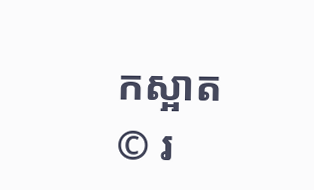កស្អាត
© រ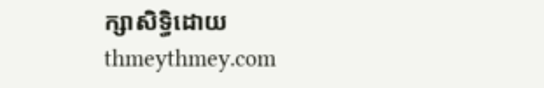ក្សាសិទ្ធិដោយ thmeythmey.com